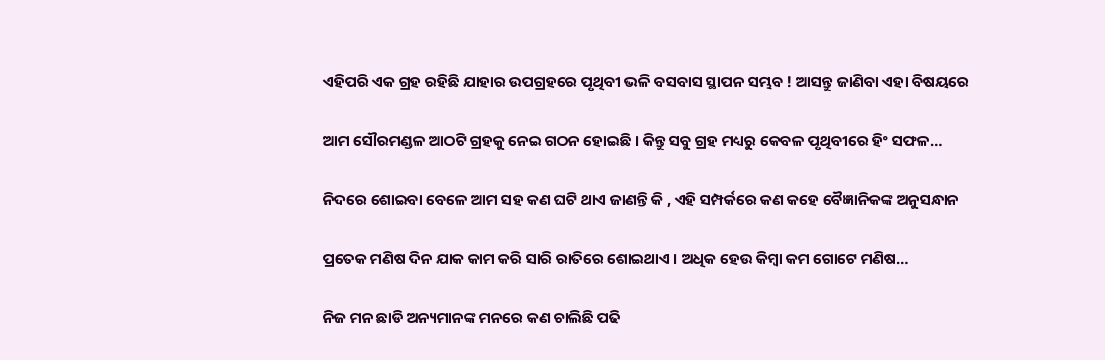ଏହିପରି ଏକ ଗ୍ରହ ରହିଛି ଯାହାର ଉପଗ୍ରହରେ ପୃଥିବୀ ଭଳି ବସବାସ ସ୍ଥାପନ ସମ୍ଭବ ! ଆସନ୍ତୁ ଜାଣିବା ଏହା ବିଷୟରେ

ଆମ ସୌରମଣ୍ଡଳ ଆଠଟି ଗ୍ରହକୁ ନେଇ ଗଠନ ହୋଇଛି । କିନ୍ତୁ ସବୁ ଗ୍ରହ ମଧ୍ୟରୁ କେବଳ ପୃଥିବୀରେ ହିଂ ସଫଳ…

ନିଦରେ ଶୋଇବା ବେଳେ ଆମ ସହ କଣ ଘଟି ଥାଏ ଜାଣନ୍ତି କି , ଏହି ସମ୍ପର୍କରେ କଣ କହେ ବୈଜ୍ଞାନିକଙ୍କ ଅନୁସନ୍ଧାନ

ପ୍ରତେକ ମଣିଷ ଦିନ ଯାକ କାମ କରି ସାରି ରାତିରେ ଶୋଇଥାଏ । ଅଧିକ ହେଉ କିମ୍ବା କମ ଗୋଟେ ମଣିଷ…

ନିଜ ମନ ଛାଡି ଅନ୍ୟମାନଙ୍କ ମନରେ କଣ ଚାଲିଛି ପଢି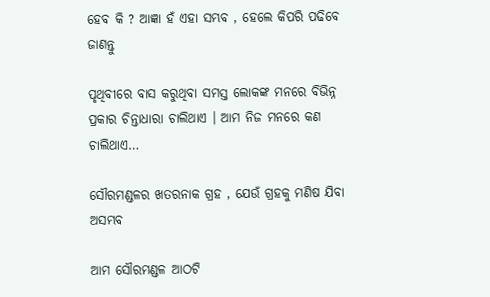ହେବ କି ? ଆଜ୍ଞା ହଁ ଏହା ସମ୍ଭବ , ହେଲେ କିପରି ପଢିବେ ଜାଣନ୍ତୁ

ପୃଥିବୀରେ ବାସ କରୁଥିବା ସମସ୍ତ ଲୋକଙ୍କ ମନରେ ବିଭିନ୍ନ ପ୍ରକାର ଚିନ୍ତାଧାରା ଚାଲିଥାଏ । ଆମ ନିଜ ମନରେ କଣ ଚାଲିଥାଏ…

ସୌରମଣ୍ଡଳର ଖତରନାକ ଗ୍ରହ , ଯେଉଁ ଗ୍ରହକୁ ମଣିଷ ଯିବା ଅସମ୍ଭବ

ଆମ ସୌରମଣ୍ଡଳ ଆଠଟି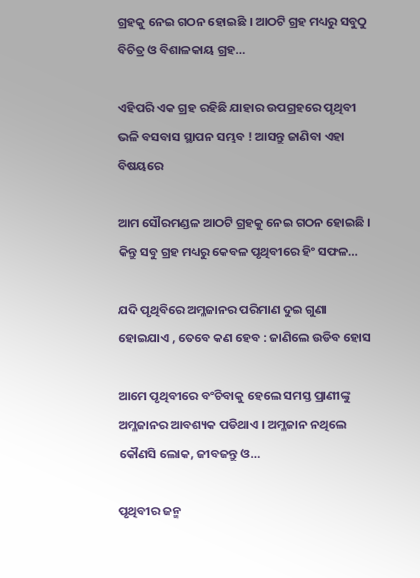ଗ୍ରହକୁ ନେଇ ଗଠନ ହୋଇଛି । ଆଠଟି ଗ୍ରହ ମଧ୍ୟରୁ ସବୁଠୁ ବିଚିତ୍ର ଓ ବିଶାଳକାୟ ଗ୍ରହ…

ଏହିପରି ଏକ ଗ୍ରହ ରହିଛି ଯାହାର ଉପଗ୍ରହରେ ପୃଥିବୀ ଭଳି ବସବାସ ସ୍ଥାପନ ସମ୍ଭବ ! ଆସନ୍ତୁ ଜାଣିବା ଏହା ବିଷୟରେ

ଆମ ସୌରମଣ୍ଡଳ ଆଠଟି ଗ୍ରହକୁ ନେଇ ଗଠନ ହୋଇଛି । କିନ୍ତୁ ସବୁ ଗ୍ରହ ମଧ୍ୟରୁ କେବଳ ପୃଥିବୀରେ ହିଂ ସଫଳ…

ଯଦି ପୃଥିବିରେ ଅମ୍ଳଜାନର ପରିମାଣ ଦୁଇ ଗୁଣା ହୋଇଯାଏ , ତେବେ କଣ ହେବ : ଜାଣିଲେ ଉଡିବ ହୋସ

ଆମେ ପୃଥିବୀରେ ବଂଚିବାକୁ ହେଲେ ସମସ୍ତ ପ୍ରାଣୀଙ୍କୁ ଅମ୍ଳଜାନର ଆବଶ୍ୟକ ପଡିଥାଏ । ଅମ୍ଳଜାନ ନଥିଲେ କୌଣସି ଲୋକ, ଜୀବଜନ୍ତୁ ଓ…

ପୃଥିବୀର ଜନ୍ମ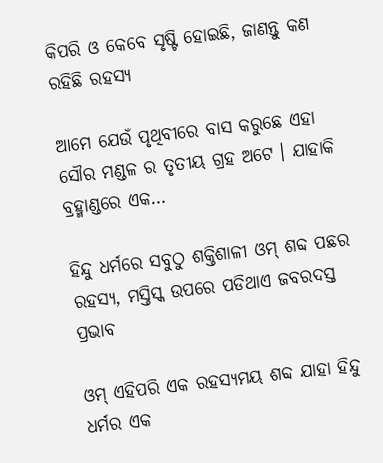କିପରି ଓ କେବେ ସୃଷ୍ଟି ହୋଇଛି, ଜାଣନ୍ତୁ କଣ ରହିଛି ରହସ୍ୟ

ଆମେ ଯେଉଁ ପୃଥିବୀରେ ବାସ କରୁଛେ ଏହା ସୌର ମଣ୍ଡଳ ର ତୃତୀୟ ଗ୍ରହ ଅଟେ । ଯାହାକି ବ୍ରହ୍ମାଣ୍ଡରେ ଏକ…

ହିନ୍ଦୁ ଧର୍ମରେ ସବୁଠୁ ଶକ୍ତିଶାଳୀ ଓମ୍ ଶବ୍ଦ ପଛର ରହସ୍ୟ, ମସ୍ତିସ୍କ ଉପରେ ପଡିଥାଏ ଜବରଦସ୍ତ ପ୍ରଭାବ

ଓମ୍ ଏହିପରି ଏକ ରହସ୍ୟମୟ ଶବ୍ଦ ଯାହା ହିନ୍ଦୁ ଧର୍ମର ଏକ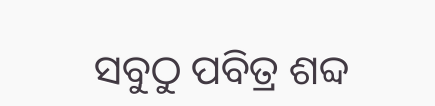ସବୁଠୁ ପବିତ୍ର ଶବ୍ଦ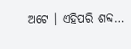ଅଟେ । ଏହିପରି ଶବ୍ଦ…